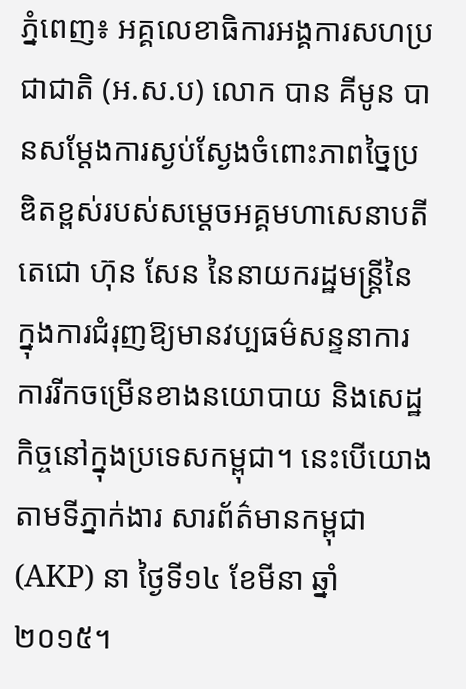ភ្នំពេញ៖ អគ្គលេខាធិការអង្គការសហប្រជាជាតិ (អ.ស.ប) លោក បាន គីមូន បានសម្តែងការស្ងប់ស្ងែងចំពោះភាពច្នៃប្រឌិតខ្ពស់របស់សម្តេចអគ្គមហាសេនាបតីតេជោ ហ៊ុន សែន នៃនាយករដ្ឋមន្រ្តីនៃ ក្នុងការជំរុញឱ្យមានវប្បធម៌សន្ទនាការ ការរីកចម្រើនខាងនយោបាយ និងសេដ្ឋកិច្ចនៅក្នុងប្រទេសកម្ពុជា។ នេះបើយោងតាមទីភ្នាក់ងារ សារព័ត៌មានកម្ពុជា (AKP) នា ថ្ងៃទី១៤ ខែមីនា ឆ្នាំ២០១៥។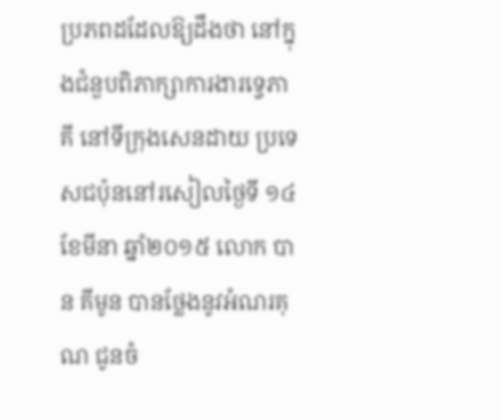ប្រភពដដែលឱ្យដឹងថា នៅក្នុងជំនួបពិភាក្សាការងារទ្វេភាគី នៅទីក្រុងសេនដាយ ប្រទេសជប៉ុននៅរសៀលថ្ងៃទី ១៤ ខែមីនា ឆ្នាំ២០១៥ លោក បាន គីមូន បានថ្លែងនូវអំណរគុណ ជូនចំ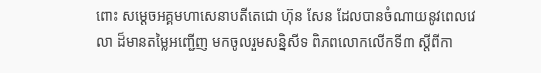ពោះ សម្តេចអគ្គមហាសេនាបតីតេជោ ហ៊ុន សែន ដែលបានចំណាយនូវពេលវេលា ដ៏មានតម្លៃអញ្ជើញ មកចូលរួមសន្និសីទ ពិភពលោកលើកទី៣ ស្តីពីកា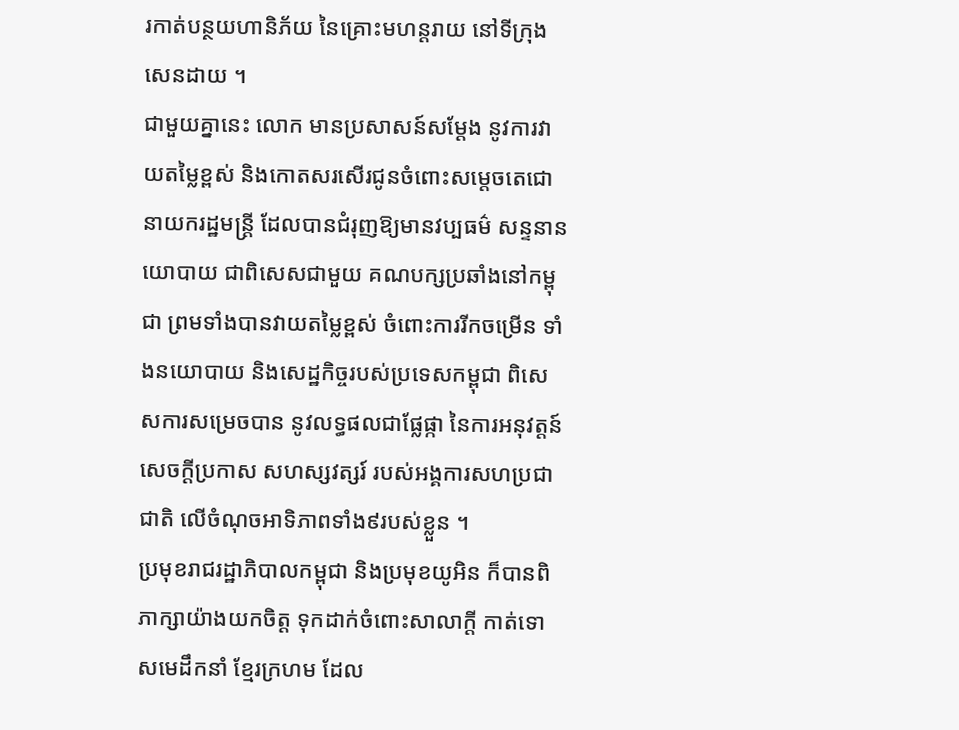រកាត់បន្ថយហានិភ័យ នៃគ្រោះមហន្តរាយ នៅទីក្រុងសេនដាយ ។
ជាមួយគ្នានេះ លោក មានប្រសាសន៍សម្តែង នូវការវាយតម្លៃខ្ពស់ និងកោតសរសើរជូនចំពោះសម្តេចតេជោនាយករដ្ឋមន្រ្តី ដែលបានជំរុញឱ្យមានវប្បធម៌ សន្ទនានយោបាយ ជាពិសេសជាមួយ គណបក្សប្រឆាំងនៅកម្ពុជា ព្រមទាំងបានវាយតម្លៃខ្ពស់ ចំពោះការរីកចម្រើន ទាំងនយោបាយ និងសេដ្ឋកិច្ចរបស់ប្រទេសកម្ពុជា ពិសេសការសម្រេចបាន នូវលទ្ធផលជាផ្លែផ្កា នៃការអនុវត្តន៍សេចក្តីប្រកាស សហស្សវត្សរ៍ របស់អង្គការសហប្រជាជាតិ លើចំណុចអាទិភាពទាំង៩របស់ខ្លួន ។
ប្រមុខរាជរដ្ឋាភិបាលកម្ពុជា និងប្រមុខយូអិន ក៏បានពិភាក្សាយ៉ាងយកចិត្ត ទុកដាក់ចំពោះសាលាក្តី កាត់ទោសមេដឹកនាំ ខ្មែរក្រហម ដែល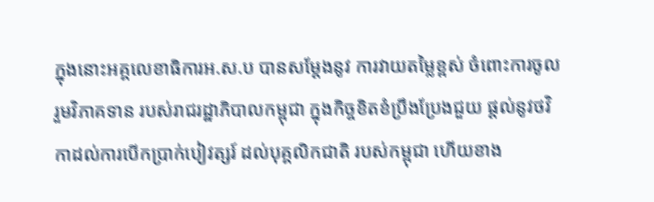ក្នុងនោះអគ្គលេខាធិការអ.ស.ប បានសម្តែងនូវ ការវាយតម្លៃខ្ពស់ ចំពោះការចូលរួមវិភាគទាន របស់រាជរដ្ឋាភិបាលកម្ពុជា ក្នុងកិច្ចខិតខំប្រឹងប្រែងជួយ ផ្តល់នូវថវិកាដល់ការបើកប្រាក់បៀវត្សរ៍ ដល់បុគ្គលិកជាតិ របស់កម្ពុជា ហើយខាង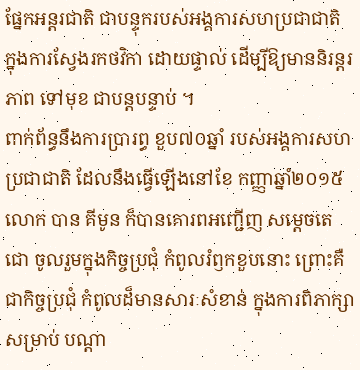ផ្នែកអន្តរជាតិ ជាបន្ទុករបស់អង្គការសហប្រជាជាតិ ក្នុងការស្វែងរកថវិកា ដោយផ្ទាល់ ដើម្បីឱ្យមាននិរន្តរភាព ទៅមុខ ជាបន្តបន្ទាប់ ។
ពាក់ព័ន្ធនឹងការប្រារព្ធ ខួប៧០ឆ្នាំ របស់អង្គការសហប្រជាជាតិ ដែលនឹងធ្វើឡើងនៅខែ កញ្ញាឆ្នាំ២០១៥ លោក បាន គីមូន ក៏បានគោរពអញ្ជើញ សម្តេចតេជោ ចូលរួមក្នុងកិច្ចប្រជុំ កំពូលរំឭកខួបនោះ ព្រោះគឺជាកិច្ចប្រជុំ កំពូលដ៏មានសារៈសំខាន់ ក្នុងការពិភាក្សា សម្រាប់ បណ្តា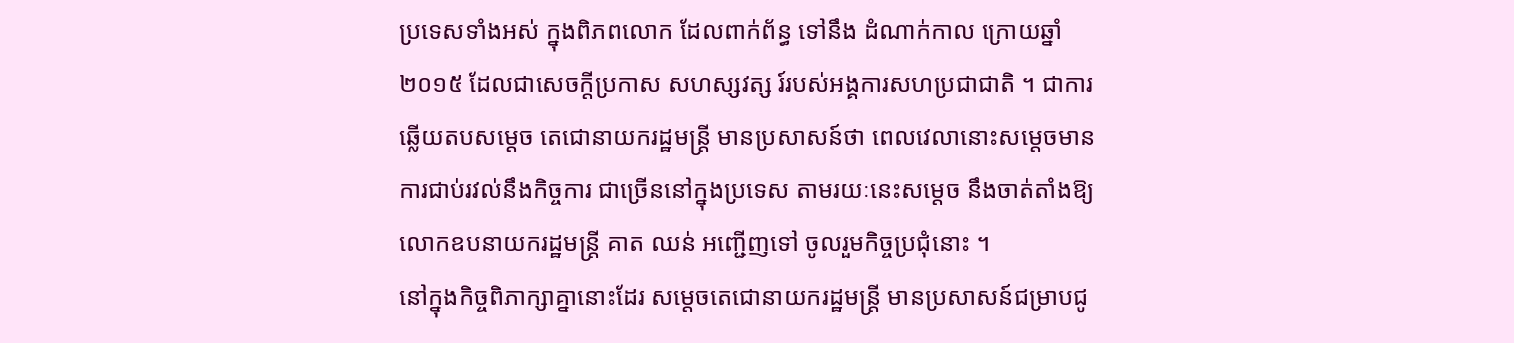ប្រទេសទាំងអស់ ក្នុងពិភពលោក ដែលពាក់ព័ន្ធ ទៅនឹង ដំណាក់កាល ក្រោយឆ្នាំ២០១៥ ដែលជាសេចក្តីប្រកាស សហស្សវត្ស រ៍របស់អង្គការសហប្រជាជាតិ ។ ជាការឆ្លើយតបសម្តេច តេជោនាយករដ្ឋមន្រ្តី មានប្រសាសន៍ថា ពេលវេលានោះសម្តេចមាន ការជាប់រវល់នឹងកិច្ចការ ជាច្រើននៅក្នុងប្រទេស តាមរយៈនេះសម្តេច នឹងចាត់តាំងឱ្យ លោកឧបនាយករដ្ឋមន្រ្តី គាត ឈន់ អញ្ជើញទៅ ចូលរួមកិច្ចប្រជុំនោះ ។
នៅក្នុងកិច្ចពិភាក្សាគ្នានោះដែរ សម្តេចតេជោនាយករដ្ឋមន្រ្តី មានប្រសាសន៍ជម្រាបជូ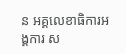ន អគ្គលេខាធិការអង្គការ ស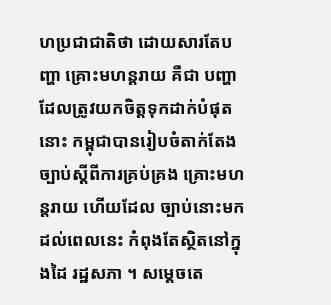ហប្រជាជាតិថា ដោយសារតែបញ្ហា គ្រោះមហន្តរាយ គឺជា បញ្ហាដែលត្រូវយកចិត្តទុកដាក់បំផុតនោះ កម្ពុជាបានរៀបចំតាក់តែង ច្បាប់ស្តីពីការគ្រប់គ្រង គ្រោះមហន្តរាយ ហើយដែល ច្បាប់នោះមកដល់ពេលនេះ កំពុងតែស្ថិតនៅក្នុងដៃ រដ្ឋសភា ។ សម្តេចតេ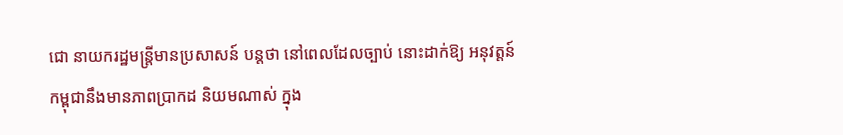ជោ នាយករដ្ឋមន្រ្តីមានប្រសាសន៍ បន្តថា នៅពេលដែលច្បាប់ នោះដាក់ឱ្យ អនុវត្តន៍ កម្ពុជានឹងមានភាពប្រាកដ និយមណាស់ ក្នុង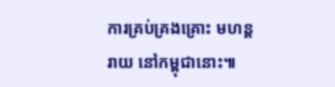ការគ្រប់គ្រងគ្រោះ មហន្តរាយ នៅកម្ពុជានោះ៕